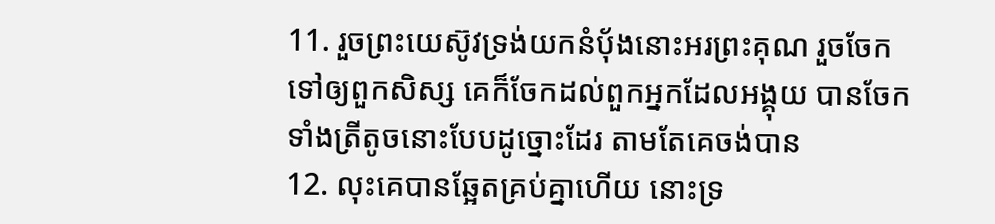11. រួចព្រះយេស៊ូវទ្រង់យកនំបុ័ងនោះអរព្រះគុណ រួចចែកទៅឲ្យពួកសិស្ស គេក៏ចែកដល់ពួកអ្នកដែលអង្គុយ បានចែកទាំងត្រីតូចនោះបែបដូច្នោះដែរ តាមតែគេចង់បាន
12. លុះគេបានឆ្អែតគ្រប់គ្នាហើយ នោះទ្រ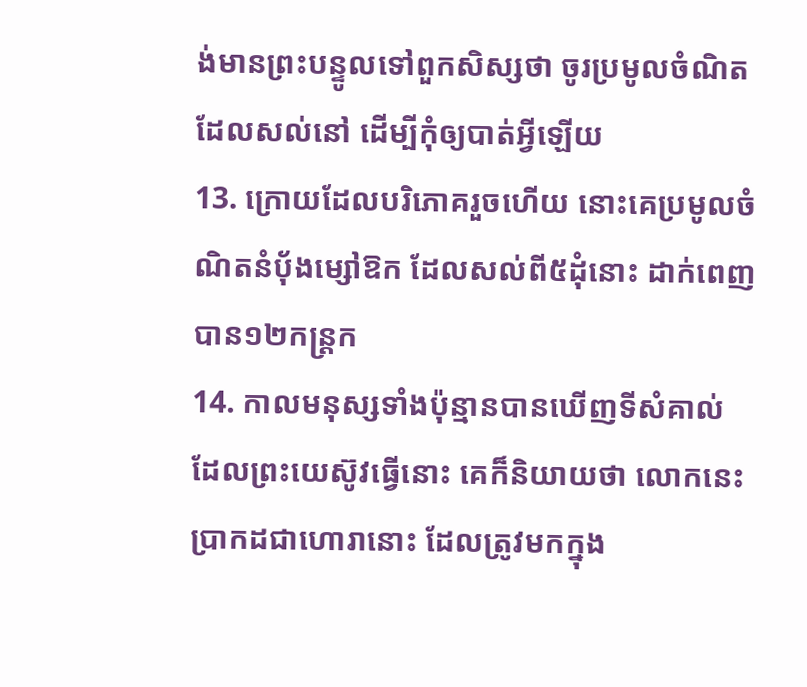ង់មានព្រះបន្ទូលទៅពួកសិស្សថា ចូរប្រមូលចំណិតដែលសល់នៅ ដើម្បីកុំឲ្យបាត់អ្វីឡើយ
13. ក្រោយដែលបរិភោគរួចហើយ នោះគេប្រមូលចំណិតនំបុ័ងម្សៅឱក ដែលសល់ពី៥ដុំនោះ ដាក់ពេញបាន១២កន្ត្រក
14. កាលមនុស្សទាំងប៉ុន្មានបានឃើញទីសំគាល់ ដែលព្រះយេស៊ូវធ្វើនោះ គេក៏និយាយថា លោកនេះប្រាកដជាហោរានោះ ដែលត្រូវមកក្នុង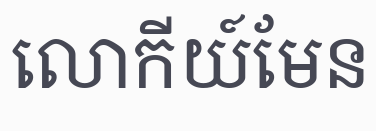លោកីយ៍មែន